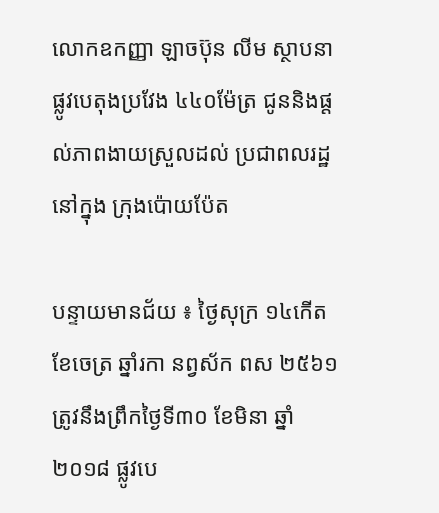លោកឧកញ្ញា ឡាចប៊ុន លីម ស្ថាបនាផ្លូវបេតុងប្រវែង ៤៤០ម៉ែត្រ ជូននិងផ្តល់ភាពងាយស្រួលដល់ ប្រជាពលរដ្ឋនៅក្នុង ក្រុងប៉ោយប៉ែត

បន្ទាយមានជ័យ ៖ ថ្ងៃសុក្រ ១៤កើត ខែចេត្រ ឆ្នាំរកា នព្វស័ក ពស ២៥៦១ ត្រូវនឹងព្រឹកថ្ងៃទី៣០ ខែមិនា ឆ្នាំ២០១៨ ផ្លូវបេ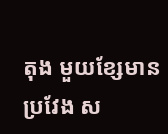តុង មួយខ្សែមានប្រវែង ស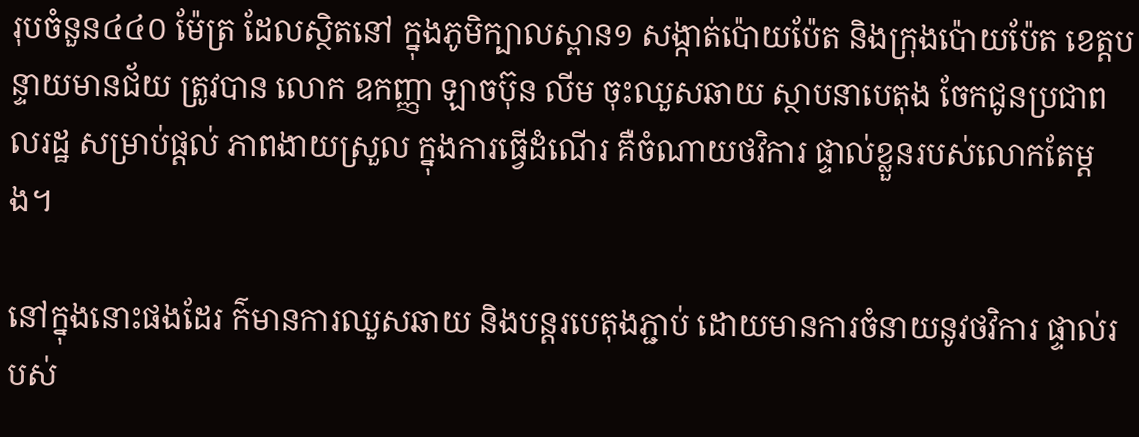រុបចំនួន៤៤០ ម៉ែត្រ ដែលស្ថិតនៅ ក្នុងភូមិក្បាលស្ពាន១ សង្កាត់ប៉ោយប៉ែត និងក្រុងប៉ោយប៉ែត ខេត្តបន្ទាយមានជ័យ ត្រូវបាន លោក ឧកញ្ញា ឡាចប៊ុន លីម ចុះឈួសឆាយ ស្ថាបនាបេតុង ចែកជូនប្រជាពលរដ្ឋ សម្រាប់ផ្តល់ ភាពងាយស្រួល ក្នុងការធ្វើដំណើរ គឺចំណាយថវិការ ផ្ទាល់ខ្លួនរបស់លោកតែម្តង។

នៅក្នុងនោះផងដែរ ក៌មានការឈួសឆាយ និងបន្តរបេតុងភ្ជាប់ ដោយមានការចំនាយនូវថវិការ ផ្ទាល់របស់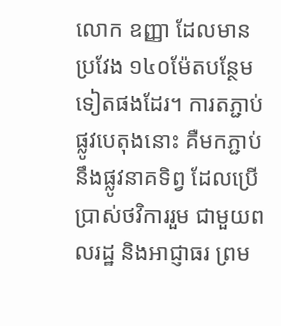លោក ឧញ្ញា ដែលមានប្រវែង ១៤០ម៉ែតបន្ថែមទៀតផងដែរ។ ការតភ្ជាប់ផ្លូវបេតុងនោះ គឺមកភ្ជាប់នឹងផ្លូវនាគទិព្វ ដែលប្រើប្រាស់ថវិការរួម ជាមួយពលរដ្ឋ និងអាជ្ញាធរ ព្រម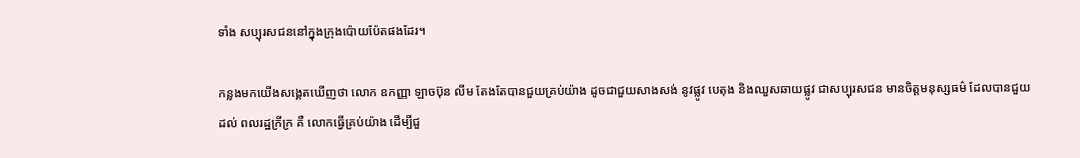ទាំង សប្បុរសជននៅក្នុងក្រុងប៉ោយប៉ែតផងដែរ។

កន្លងមកយើងសង្គេតឃើញថា លោក ឧកញ្ញា ឡាចប៊ុន លីម តែងតែបានជួយគ្រប់យ៉ាង ដូចជាជួយសាងសង់ នូវផ្លូវ បេតុង និងឈួសឆាយផ្លូវ ជាសប្បុរសជន មានចិត្តមនុស្សធម៌ ដែលបានជួយដល់ ពលរដ្ឋក្រីក្រ គឺ លោកធ្វើគ្រប់យ៉ាង ដើម្បីជួ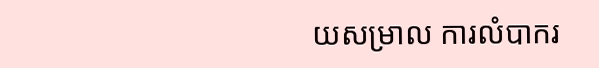យសម្រាល ការលំបាករ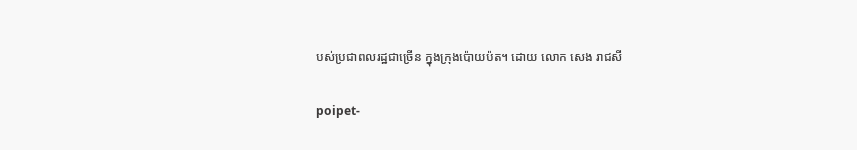បស់ប្រជាពលរដ្ឋជាច្រើន ក្នុងក្រុងប៉ោយប៉ត។ ដោយ លោក សេង រាជសី

poipet-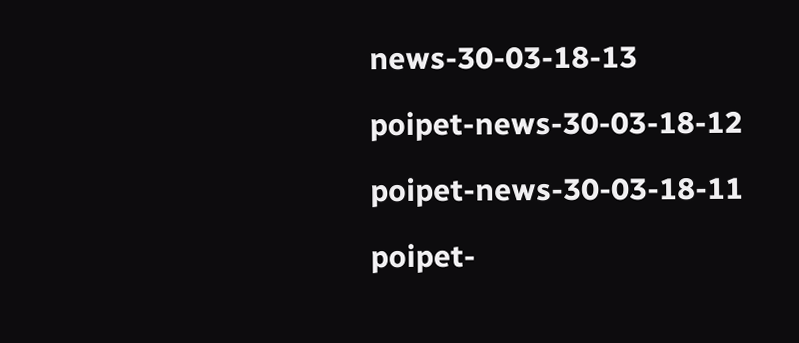news-30-03-18-13

poipet-news-30-03-18-12

poipet-news-30-03-18-11

poipet-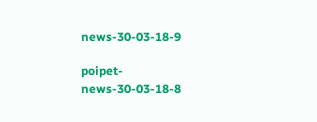news-30-03-18-9

poipet-news-30-03-18-8